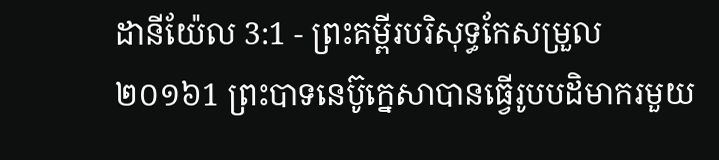ដានីយ៉ែល 3:1 - ព្រះគម្ពីរបរិសុទ្ធកែសម្រួល ២០១៦1 ព្រះបាទនេប៊ូក្នេសាបានធ្វើរូបបដិមាករមួយ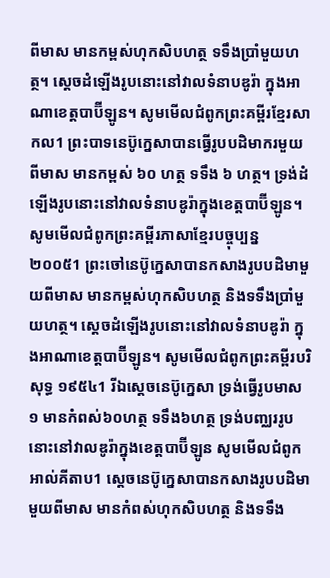ពីមាស មានកម្ពស់ហុកសិបហត្ថ ទទឹងប្រាំមួយហត្ថ។ ស្ដេចដំឡើងរូបនោះនៅវាលទំនាបឌូរ៉ា ក្នុងអាណាខេត្តបាប៊ីឡូន។ សូមមើលជំពូកព្រះគម្ពីរខ្មែរសាកល1 ព្រះបាទនេប៊ូក្នេសាបានធ្វើរូបបដិមាករមួយពីមាស មានកម្ពស់ ៦០ ហត្ថ ទទឹង ៦ ហត្ថ។ ទ្រង់ដំឡើងរូបនោះនៅវាលទំនាបឌូរ៉ាក្នុងខេត្តបាប៊ីឡូន។ សូមមើលជំពូកព្រះគម្ពីរភាសាខ្មែរបច្ចុប្បន្ន ២០០៥1 ព្រះចៅនេប៊ូក្នេសាបានកសាងរូបបដិមាមួយពីមាស មានកម្ពស់ហុកសិបហត្ថ និងទទឹងប្រាំមួយហត្ថ។ ស្ដេចដំឡើងរូបនោះនៅវាលទំនាបឌូរ៉ា ក្នុងអាណាខេត្តបាប៊ីឡូន។ សូមមើលជំពូកព្រះគម្ពីរបរិសុទ្ធ ១៩៥៤1 រីឯស្តេចនេប៊ូក្នេសា ទ្រង់ធ្វើរូបមាស១ មានកំពស់៦០ហត្ថ ទទឹង៦ហត្ថ ទ្រង់បញ្ឈររូបនោះនៅវាលឌូរ៉ាក្នុងខេត្តបាប៊ីឡូន សូមមើលជំពូកអាល់គីតាប1 ស្តេចនេប៊ូក្នេសាបានកសាងរូបបដិមាមួយពីមាស មានកំពស់ហុកសិបហត្ថ និងទទឹង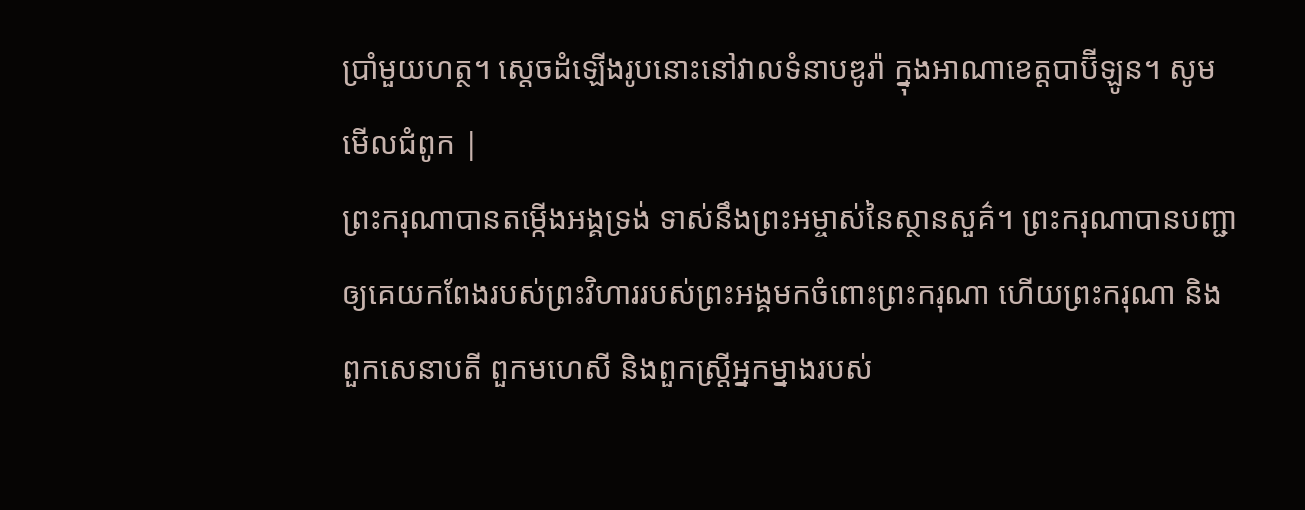ប្រាំមួយហត្ថ។ ស្តេចដំឡើងរូបនោះនៅវាលទំនាបឌូរ៉ា ក្នុងអាណាខេត្តបាប៊ីឡូន។ សូមមើលជំពូក |
ព្រះករុណាបានតម្កើងអង្គទ្រង់ ទាស់នឹងព្រះអម្ចាស់នៃស្ថានសួគ៌។ ព្រះករុណាបានបញ្ជាឲ្យគេយកពែងរបស់ព្រះវិហាររបស់ព្រះអង្គមកចំពោះព្រះករុណា ហើយព្រះករុណា និងពួកសេនាបតី ពួកមហេសី និងពួកស្ដ្រីអ្នកម្នាងរបស់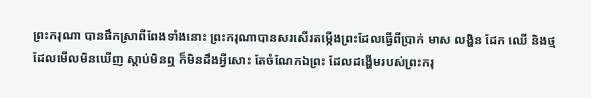ព្រះករុណា បានផឹកស្រាពីពែងទាំងនោះ ព្រះករុណាបានសរសើរតម្កើងព្រះដែលធ្វើពីប្រាក់ មាស លង្ហិន ដែក ឈើ និងថ្ម ដែលមើលមិនឃើញ ស្តាប់មិនឮ ក៏មិនដឹងអ្វីសោះ តែចំណែកឯព្រះ ដែលដង្ហើមរបស់ព្រះករុ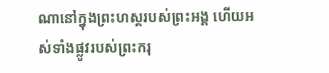ណានៅក្នុងព្រះហស្តរបស់ព្រះអង្គ ហើយអស់ទាំងផ្លូវរបស់ព្រះករុ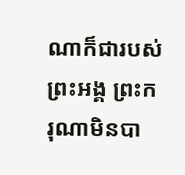ណាក៏ជារបស់ព្រះអង្គ ព្រះករុណាមិនបា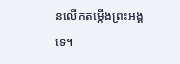នលើកតម្កើងព្រះអង្គទេ។